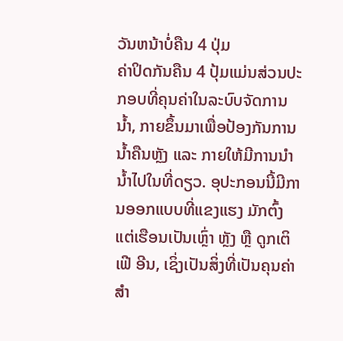ວັນຫນ້າບໍ່ຄືນ 4 ປຸ່ມ
ຄ່າປິດກັນຄືນ 4 ປຸ້ມແມ່ນສ່ວນປະກອບທີ່ຄຸນຄ່າໃນລະບົບຈັດການນໍ້າ, ກາຍຂຶ້ນມາເພື່ອປ້ອງກັນການນໍ້າຄືນຫຼັງ ແລະ ກາຍໃຫ້ມີການນຳນໍ້າໄປໃນທີ່ດຽວ. ອຸປະກອນນີ້ມີການອອກແບບທີ່ແຂງແຮງ ມັກຕົ້ງແຕ່ເຮືອນເປັນເຫຼົ່າ ຫຼັງ ຫຼື ດູກເຕິເຟີ ອີນ, ເຊິ່ງເປັນສິ່ງທີ່ເປັນຄຸນຄ່າສຳ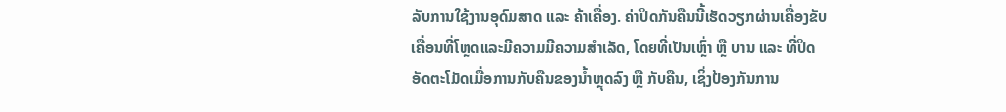ລັບການໃຊ້ງານອຸດົມສາດ ແລະ ຄ້າເຄື່ອງ. ຄ່າປິດກັນຄືນນີ້ເຮັດວຽກຜ່ານເຄື່ອງຂັບເຄື່ອນທີ່ໂຫຼດແລະມີຄວາມມີຄວາມສຳເລັດ, ໂດຍທີ່ເປັນເຫຼົ່າ ຫຼື ບານ ແລະ ທີ່ປິດອັດຕະໂມັດເມື່ອການກັບຄືນຂອງນໍ້າຫຼຸດລົງ ຫຼື ກັບຄືນ, ເຊິ່ງປ້ອງກັນການ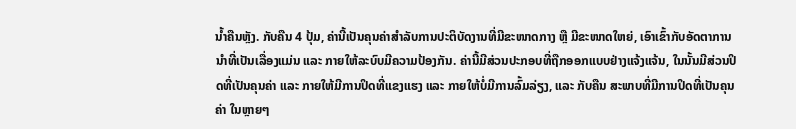ນໍ້າຄືນຫຼັງ. ກັບຄືນ 4 ປຸ້ມ, ຄ່ານີ້ເປັນຄຸນຄ່າສຳລັບການປະຕິບັດງານທີ່ມີຂະໜາດກາງ ຫຼື ມີຂະໜາດໃຫຍ່, ເອົາເຂົ້າກັບອັດຕາການນຳທີ່ເປັນເລື່ອງແມ່ນ ແລະ ກາຍໃຫ້ລະບົບມີຄວາມປ້ອງກັນ. ຄ່ານີ້ມີສ່ວນປະກອບທີ່ຖືກອອກແບບຢ່າງແຈ້ງແຈ້ນ, ໃນນັ້ນມີສ່ວນປິດທີ່ເປັນຄຸນຄ່າ ແລະ ກາຍໃຫ້ມີການປິດທີ່ແຂງແຮງ ແລະ ກາຍໃຫ້ບໍ່ມີການລົ້ມລ່ຽງ, ແລະ ກັບຄືນ ສະພາບທີ່ມີການປິດທີ່ເປັນຄຸນຄ່າ ໃນຫຼາຍໆ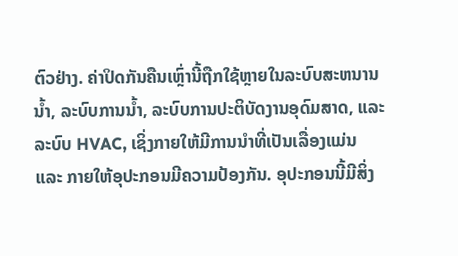ຕົວຢ່າງ. ຄ່າປິດກັນຄືນເຫຼົ່ານີ້ຖືກໃຊ້ຫຼາຍໃນລະບົບສະຫນານນໍ້າ, ລະບົບການນໍ້າ, ລະບົບການປະຕິບັດງານອຸດົມສາດ, ແລະ ລະບົບ HVAC, ເຊິ່ງກາຍໃຫ້ມີການນຳທີ່ເປັນເລື່ອງແມ່ນ ແລະ ກາຍໃຫ້ອຸປະກອນມີຄວາມປ້ອງກັນ. ອຸປະກອນນີ້ມີສິ່ງ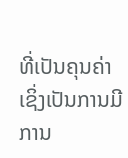ທີ່ເປັນຄຸນຄ່າ ເຊິ່ງເປັນການມີການ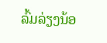ລົ້ມລ່ຽງນ້ອ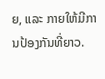ຍ, ແລະ ກາຍໃຫ້ມີການປ້ອງກັນທີ່ຍາວ.